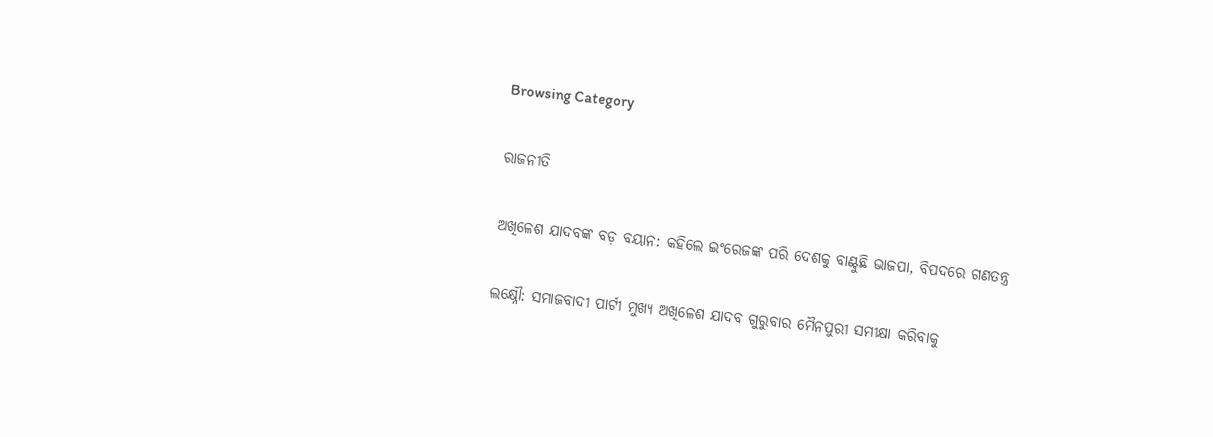Browsing Category

ରାଜନୀତି

ଅଖିଳେଶ ଯାଦବଙ୍କ ବଡ଼ ବୟାନ: କହିଲେ ଇଂରେଜଙ୍କ ପରି ଦେଶକୁ ବାଣ୍ଟୁଛି ଭାଜପା, ବିପଦରେ ଗଣତନ୍ତ୍ର

ଲକ୍ଷ୍ନୌ: ସମାଜବାଦୀ ପାର୍ଟୀ ମୁଖ୍ୟ ଅଖିଳେଶ ଯାଦବ ଗୁରୁବାର ମୈନପୁରୀ ସମୀକ୍ଷା କରିବାକୁ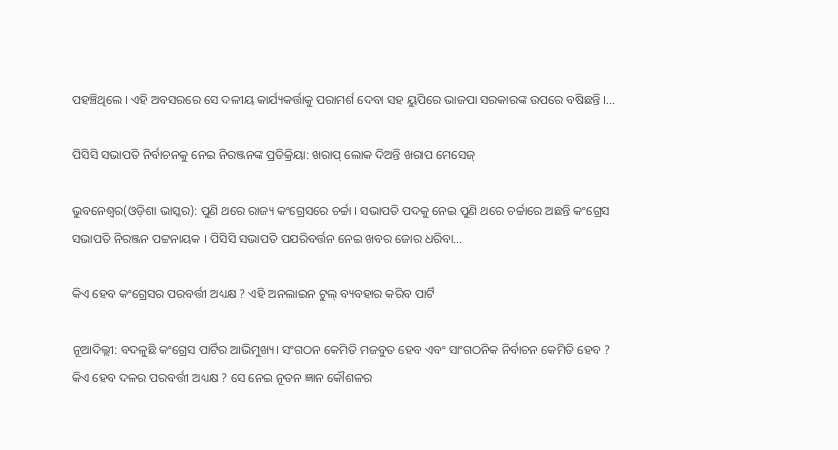ପହଞ୍ଚିଥିଲେ । ଏହି ଅବସରରେ ସେ ଦଳୀୟ କାର୍ଯ୍ୟକର୍ତ୍ତାକୁ ପରାମର୍ଶ ଦେବା ସହ ୟୁପିରେ ଭାଜପା ସରକାରଙ୍କ ଉପରେ ବଷିଛନ୍ତି ।…

ପିସିସି ସଭାପତି ନିର୍ବାଚନକୁ ନେଇ ନିରଞ୍ଜନଙ୍କ ପ୍ରତିକ୍ରିୟା: ଖରାପ୍ ଲୋକ ଦିଅନ୍ତି ଖରାପ ମେସେଜ୍

ଭୁବନେଶ୍ୱର(ଓଡ଼ିଶା ଭାସ୍କର): ପୁଣି ଥରେ ରାଜ୍ୟ କଂଗ୍ରେସରେ ଚର୍ଚ୍ଚା । ସଭାପତି ପଦକୁ ନେଇ ପୁଣି ଥରେ ଚର୍ଚ୍ଚାରେ ଅଛନ୍ତି କଂଗ୍ରେସ ସଭାପତି ନିରଞ୍ଜନ ପଟ୍ଟନାୟକ । ପିସିସି ସଭାପତି ପଯରିବର୍ତ୍ତନ ନେଇ ଖବର ଜୋର ଧରିବା…

କିଏ ହେବ କଂଗ୍ରେସର ପରବର୍ତ୍ତୀ ଅଧ୍ୟକ୍ଷ ? ଏହି ଅନଲାଇନ ଟୁଲ୍ ବ୍ୟବହାର କରିବ ପାର୍ଟି

ନୂଆଦିଲ୍ଲୀ: ବଦଳୁଛି କଂଗ୍ରେସ ପାର୍ଟିର ଆଭିମୁଖ୍ୟ। ସଂଗଠନ କେମିତି ମଜବୁତ ହେବ ଏବଂ ସାଂଗଠନିକ ନିର୍ବାଚନ କେମିତି ହେବ ? କିଏ ହେବ ଦଳର ପରବର୍ତ୍ତୀ ଅଧ୍ୟକ୍ଷ ? ସେ ନେଇ ନୂତନ ଜ୍ଞାନ କୌଶଳର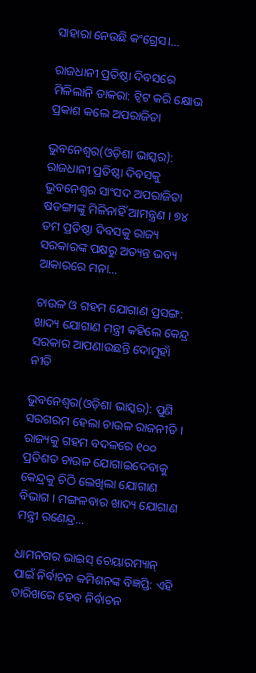ସାହାରା ନେଉଛି କଂଗ୍ରେସ।…

ରାଜଧାନୀ ପ୍ରତିଷ୍ଠା ଦିବସରେ ମିଳିଲାନି ଡାକରା: ଟ୍ୱିଟ କରି କ୍ଷୋଭ ପ୍ରକାଶ କଲେ ଅପରାଜିତା

ଭୁବନେଶ୍ୱର(ଓଡ଼ିଶା ଭାସ୍କର): ରାଜଧାନୀ ପ୍ରତିଷ୍ଠା ଦିବସକୁ ଭୁବନେଶ୍ୱର ସାଂସଦ ଅପରାଜିତା ଷଡଙ୍ଗୀଙ୍କୁ ମିଳିନାହିଁ ଆମନ୍ତ୍ରଣ । ୭୪ ତମ ପ୍ରତିଷ୍ଠା ଦିବସକୁ ରାଜ୍ୟ ସରକାରଙ୍କ ପକ୍ଷରୁ ଅତ୍ୟନ୍ତ ଭବ୍ୟ ଆକାରରେ ମନା…

ଚାଉଳ ଓ ଗହମ ଯୋଗାଣ ପ୍ରସଙ୍ଗ: ଖାଦ୍ୟ ଯୋଗାଣ ମନ୍ତ୍ରୀ କହିଲେ କେନ୍ଦ୍ର ସରକାର ଆପଣାଉଛନ୍ତି ଦୋମୁହାଁ ନୀତି

ଭୁବନେଶ୍ୱର(ଓଡ଼ିଶା ଭାସ୍କର): ପୁଣି ସରଗରମ ହେଲା ଚାଉଳ ରାଜନୀତି । ରାଜ୍ୟକୁ ଗହମ ବଦଳରେ ୧୦୦ ପ୍ରତିଶତ ଚାଉଳ ଯୋଗାଇଦେବାକୁ କେନ୍ଦ୍ରକୁ ଚିଠି ଲେଖିଲା ଯୋଗାଣ ବିଭାଗ । ମଙ୍ଗଳବାର ଖାଦ୍ୟ ଯୋଗାଣ ମନ୍ତ୍ରୀ ରଣେନ୍ଦ୍ର…

ଧାମନଗର ଭାଇସ୍ ଚେୟାରମ୍ୟାନ୍ ପାଇଁ ନିର୍ବାଚନ କମିଶନଙ୍କ ବିଜ୍ଞପ୍ତି: ଏହି ତାରିଖରେ ହେବ ନିର୍ବାଚନ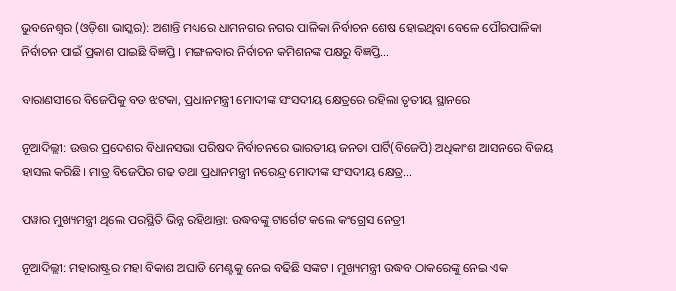ଭୁବନେଶ୍ୱର (ଓଡ଼ିଶା ଭାସ୍କର): ଅଶାନ୍ତି ମଧ୍ୟରେ ଧାମନଗର ନଗର ପାଳିକା ନିର୍ବାଚନ ଶେଷ ହୋଇଥିବା ବେଳେ ପୌରପାଳିକା ନିର୍ବାଚନ ପାଇଁ ପ୍ରକାଶ ପାଇଛି ବିଜ୍ଞପ୍ତି । ମଙ୍ଗଳବାର ନିର୍ବାଚନ କମିଶନଙ୍କ ପକ୍ଷରୁ ବିଜ୍ଞପ୍ତି…

ବାରାଣସୀରେ ବିଜେପିକୁ ବଡ ଝଟକା, ପ୍ରଧାନମନ୍ତ୍ରୀ ମୋଦୀଙ୍କ ସଂସଦୀୟ କ୍ଷେତ୍ରରେ ରହିଲା ତୃତୀୟ ସ୍ଥାନରେ

ନୂଆଦିଲ୍ଲୀ: ଉତ୍ତର ପ୍ରଦେଶର ବିଧାନସଭା ପରିଷଦ ନିର୍ବାଚନରେ ଭାରତୀୟ ଜନତା ପାର୍ଟି(ବିଜେପି) ଅଧିକାଂଶ ଆସନରେ ବିଜୟ ହାସଲ କରିଛି। ମାତ୍ର ବିଜେପିର ଗଢ ତଥା ପ୍ରଧାନମନ୍ତ୍ରୀ ନରେନ୍ଦ୍ର ମୋଦୀଙ୍କ ସଂସଦୀୟ କ୍ଷେତ୍ର…

ପୱାର ମୁଖ୍ୟମନ୍ତ୍ରୀ ଥିଲେ ପରସ୍ଥିତି ଭିନ୍ନ ରହିଥାନ୍ତା: ଉଦ୍ଧବଙ୍କୁ ଟାର୍ଗେଟ କଲେ କଂଗ୍ରେସ ନେତ୍ରୀ

ନୂଆଦିଲ୍ଲୀ: ମହାରାଷ୍ଟ୍ରର ମହା ବିକାଶ ଅଘାଡି ମେଣ୍ଟକୁ ନେଇ ବଢିଛି ସଙ୍କଟ । ମୁଖ୍ୟମନ୍ତ୍ରୀ ଉଦ୍ଧବ ଠାକରେଙ୍କୁ ନେଇ ଏକ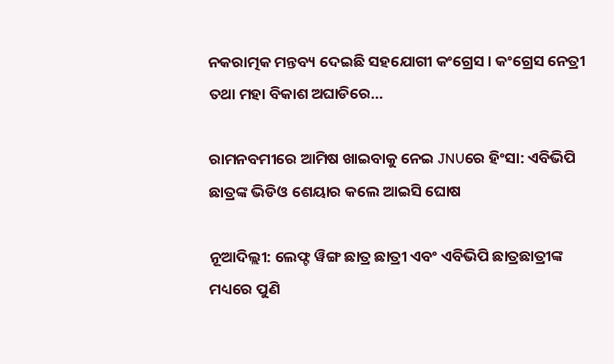ନକରାତ୍ମକ ମନ୍ତବ୍ୟ ଦେଇଛି ସହଯୋଗୀ କଂଗ୍ରେସ । କଂଗ୍ରେସ ନେତ୍ରୀ ତଥା ମହା ବିକାଶ ଅଘାଡିରେ…

ରାମନବମୀରେ ଆମିଷ ଖାଇବାକୁ ନେଇ JNUରେ ହିଂସା: ଏବିଭିପି ଛାତ୍ରଙ୍କ ଭିଡିଓ ଶେୟାର କଲେ ଆଇସି ଘୋଷ

ନୂଆଦିଲ୍ଲୀ: ଲେଫ୍ଟ ୱିଙ୍ଗ ଛାତ୍ର ଛାତ୍ରୀ ଏବଂ ଏବିଭିପି ଛାତ୍ରଛାତ୍ରୀଙ୍କ ମଧ୍ୟରେ ପୁଣି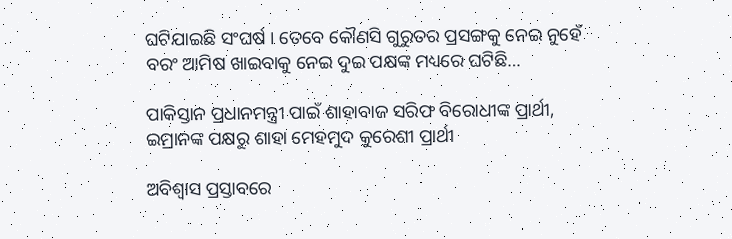ଘଟିଯାଇଛି ସଂଘର୍ଷ । ତେବେ କୌଣସି ଗୁରୁତର ପ୍ରସଙ୍ଗକୁ ନେଇ ନୁହେଁ ବରଂ ଆମିଷ ଖାଇବାକୁ ନେଇ ଦୁଇ ପକ୍ଷଙ୍କ ମଧ୍ୟରେ ଘଟିଛି…

ପାକିସ୍ତାନ ପ୍ରଧାନମନ୍ତ୍ରୀ ପାଇଁ ଶାହାବାଜ ସରିଫ ବିରୋଧୀଙ୍କ ପ୍ରାର୍ଥୀ, ଇମ୍ରାନଙ୍କ ପକ୍ଷରୁ ଶାହା ମେହମୁଦ କୁରେଶୀ ପ୍ରାର୍ଥୀ

ଅବିଶ୍ୱାସ ପ୍ରସ୍ତାବରେ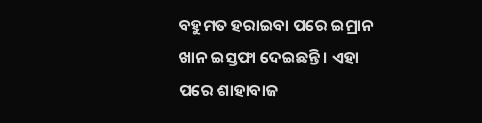ବହୁମତ ହରାଇବା ପରେ ଇମ୍ରାନ ଖାନ ଇସ୍ତଫା ଦେଇଛନ୍ତି । ଏହା ପରେ ଶାହାବାଜ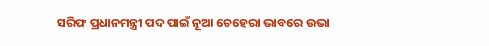ସରିଫ ପ୍ରଧାନମନ୍ତ୍ରୀ ପଦ ପାଇଁ ନୂଆ ଚେହେରା ଭାବରେ ଉଭା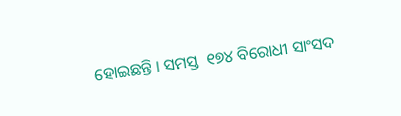ହୋଇଛନ୍ତି । ସମସ୍ତ  ୧୭୪ ବିରୋଧୀ ସାଂସଦ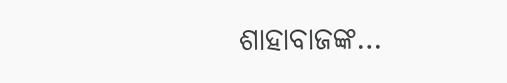ଶାହାବାଜଙ୍କ…